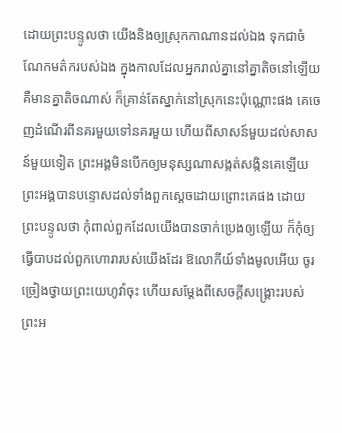ដោយព្រះបន្ទូលថា យើងនិងឲ្យស្រុកកាណានដល់ឯង ទុកជាចំណែកមត៌ករបស់ឯង ក្នុងកាលដែលអ្នករាល់គ្នានៅគ្នាតិចនៅឡើយ គឺមានគ្នាតិចណាស់ ក៏គ្រាន់តែស្នាក់នៅស្រុកនេះប៉ុណ្ណោះផង គេចេញដំណើរពីនគរមួយទៅនគរមួយ ហើយពីសាសន៍មួយដល់សាសន៍មួយទៀត ព្រះអង្គមិនបើកឲ្យមនុស្សណាសង្កត់សង្កិនគេឡើយ ព្រះអង្គបានបន្ទោសដល់ទាំងពួកស្តេចដោយព្រោះគេផង ដោយព្រះបន្ទូលថា កុំពាល់ពួកដែលយើងបានចាក់ប្រេងឲ្យឡើយ ក៏កុំឲ្យធ្វើបាបដល់ពួកហោរារបស់យើងដែរ ឱលោកីយ៍ទាំងមូលអើយ ចូរច្រៀងថ្វាយព្រះយេហូវ៉ាចុះ ហើយសម្ដែងពីសេចក្ដីសង្គ្រោះរបស់ព្រះអ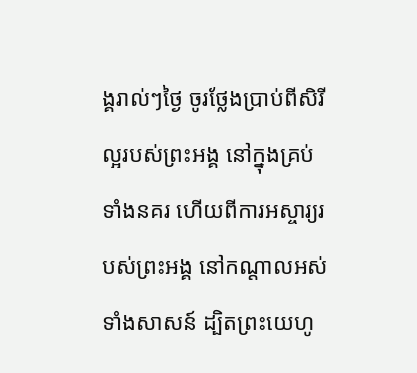ង្គរាល់ៗថ្ងៃ ចូរថ្លែងប្រាប់ពីសិរីល្អរបស់ព្រះអង្គ នៅក្នុងគ្រប់ទាំងនគរ ហើយពីការអស្ចារ្យរបស់ព្រះអង្គ នៅកណ្ដាលអស់ទាំងសាសន៍ ដ្បិតព្រះយេហូ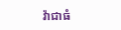វ៉ាជាធំ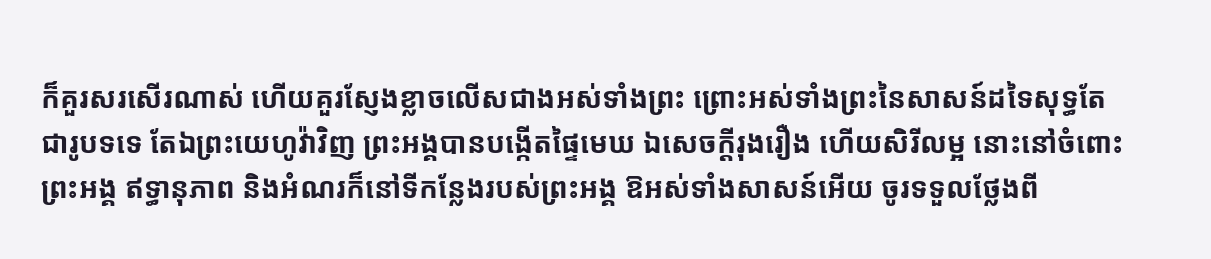ក៏គួរសរសើរណាស់ ហើយគួរស្ញែងខ្លាចលើសជាងអស់ទាំងព្រះ ព្រោះអស់ទាំងព្រះនៃសាសន៍ដទៃសុទ្ធតែជារូបទទេ តែឯព្រះយេហូវ៉ាវិញ ព្រះអង្គបានបង្កើតផ្ទៃមេឃ ឯសេចក្ដីរុងរឿង ហើយសិរីលម្អ នោះនៅចំពោះព្រះអង្គ ឥទ្ធានុភាព និងអំណរក៏នៅទីកន្លែងរបស់ព្រះអង្គ ឱអស់ទាំងសាសន៍អើយ ចូរទទួលថ្លែងពី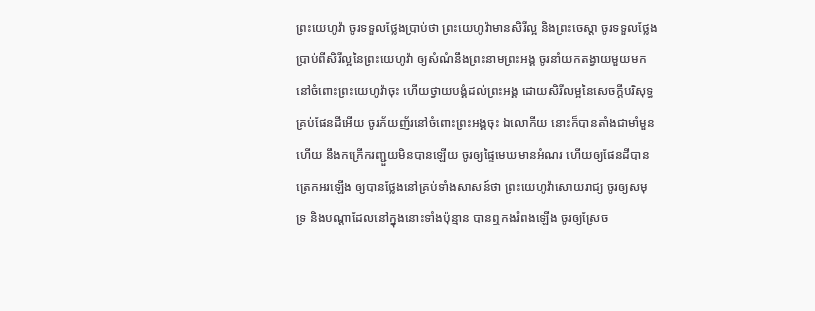ព្រះយេហូវ៉ា ចូរទទួលថ្លែងប្រាប់ថា ព្រះយេហូវ៉ាមានសិរីល្អ និងព្រះចេស្តា ចូរទទួលថ្លែងប្រាប់ពីសិរីល្អនៃព្រះយេហូវ៉ា ឲ្យសំណំនឹងព្រះនាមព្រះអង្គ ចូរនាំយកតង្វាយមួយមកនៅចំពោះព្រះយេហូវ៉ាចុះ ហើយថ្វាយបង្គំដល់ព្រះអង្គ ដោយសិរីលម្អនៃសេចក្ដីបរិសុទ្ធ គ្រប់ផែនដីអើយ ចូរភ័យញ័រនៅចំពោះព្រះអង្គចុះ ឯលោកីយ នោះក៏បានតាំងជាមាំមួនហើយ នឹងកក្រើករញ្ជួយមិនបានឡើយ ចូរឲ្យផ្ទៃមេឃមានអំណរ ហើយឲ្យផែនដីបានត្រេកអរឡើង ឲ្យបានថ្លែងនៅគ្រប់ទាំងសាសន៍ថា ព្រះយេហូវ៉ាសោយរាជ្យ ចូរឲ្យសមុទ្រ និងបណ្ដាដែលនៅក្នុងនោះទាំងប៉ុន្មាន បានឮកងរំពងឡើង ចូរឲ្យស្រែច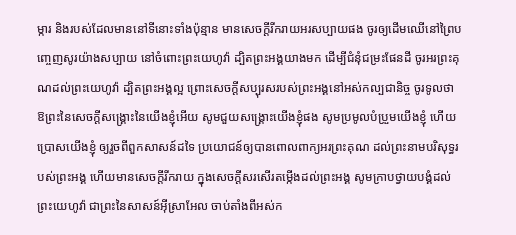ម្ការ និងរបស់ដែលមាននៅទីនោះទាំងប៉ុន្មាន មានសេចក្ដីរីករាយអរសប្បាយផង ចូរឲ្យដើមឈើនៅព្រៃបញ្ចេញសូរយ៉ាងសប្បាយ នៅចំពោះព្រះយេហូវ៉ា ដ្បិតព្រះអង្គយាងមក ដើម្បីជំនុំជម្រះផែនដី ចូរអរព្រះគុណដល់ព្រះយេហូវ៉ា ដ្បិតព្រះអង្គល្អ ព្រោះសេចក្ដីសប្បុរសរបស់ព្រះអង្គនៅអស់កល្បជានិច្ច ចូរទូលថា ឱព្រះនៃសេចក្ដីសង្គ្រោះនៃយើងខ្ញុំអើយ សូមជួយសង្គ្រោះយើងខ្ញុំផង សូមប្រមូលបំប្រួមយើងខ្ញុំ ហើយប្រោសយើងខ្ញុំ ឲ្យរួចពីពួកសាសន៍ដទៃ ប្រយោជន៍ឲ្យបានពោលពាក្យអរព្រះគុណ ដល់ព្រះនាមបរិសុទ្ធរបស់ព្រះអង្គ ហើយមានសេចក្ដីរីករាយ ក្នុងសេចក្ដីសរសើរតម្កើងដល់ព្រះអង្គ សូមក្រាបថ្វាយបង្គំដល់ព្រះយេហូវ៉ា ជាព្រះនៃសាសន៍អ៊ីស្រាអែល ចាប់តាំងពីអស់ក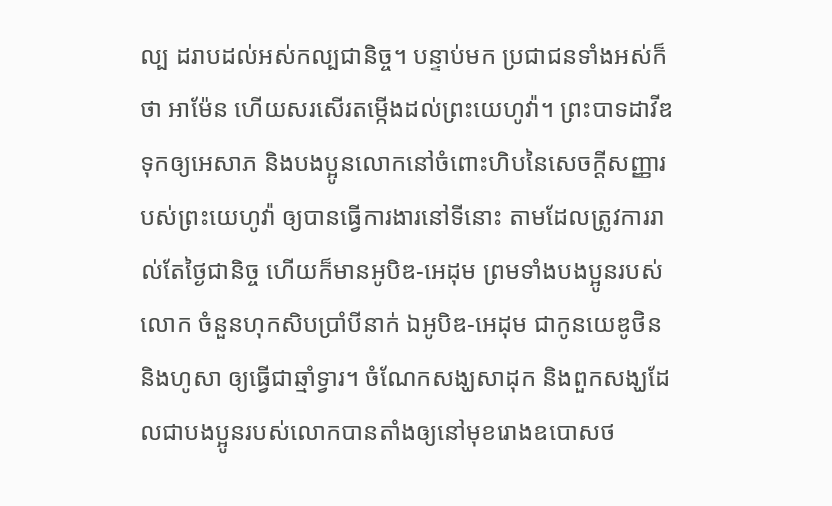ល្ប ដរាបដល់អស់កល្បជានិច្ច។ បន្ទាប់មក ប្រជាជនទាំងអស់ក៏ថា អាម៉ែន ហើយសរសើរតម្កើងដល់ព្រះយេហូវ៉ា។ ព្រះបាទដាវីឌទុកឲ្យអេសាភ និងបងប្អូនលោកនៅចំពោះហិបនៃសេចក្ដីសញ្ញារបស់ព្រះយេហូវ៉ា ឲ្យបានធ្វើការងារនៅទីនោះ តាមដែលត្រូវការរាល់តែថ្ងៃជានិច្ច ហើយក៏មានអូបិឌ-អេដុម ព្រមទាំងបងប្អូនរបស់លោក ចំនួនហុកសិបប្រាំបីនាក់ ឯអូបិឌ-អេដុម ជាកូនយេឌូថិន និងហូសា ឲ្យធ្វើជាឆ្មាំទ្វារ។ ចំណែកសង្ឃសាដុក និងពួកសង្ឃដែលជាបងប្អូនរបស់លោកបានតាំងឲ្យនៅមុខរោងឧបោសថ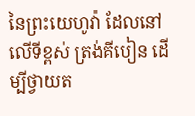នៃព្រះយេហូវ៉ា ដែលនៅលើទីខ្ពស់ ត្រង់គីបៀន ដើម្បីថ្វាយត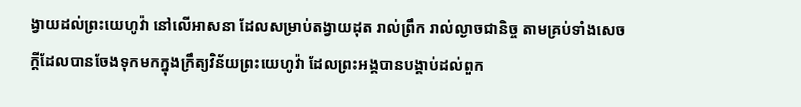ង្វាយដល់ព្រះយេហូវ៉ា នៅលើអាសនា ដែលសម្រាប់តង្វាយដុត រាល់ព្រឹក រាល់ល្ងាចជានិច្ច តាមគ្រប់ទាំងសេចក្ដីដែលបានចែងទុកមកក្នុងក្រឹត្យវិន័យព្រះយេហូវ៉ា ដែលព្រះអង្គបានបង្គាប់ដល់ពួក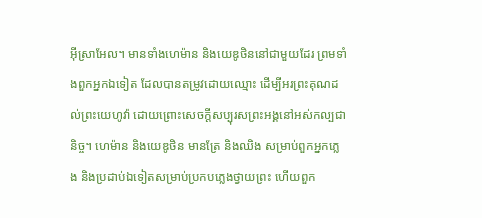អ៊ីស្រាអែល។ មានទាំងហេម៉ាន និងយេឌូថិននៅជាមួយដែរ ព្រមទាំងពួកអ្នកឯទៀត ដែលបានតម្រូវដោយឈ្មោះ ដើម្បីអរព្រះគុណដល់ព្រះយេហូវ៉ា ដោយព្រោះសេចក្ដីសប្បុរសព្រះអង្គនៅអស់កល្បជានិច្ច។ ហេម៉ាន និងយេឌូថិន មានត្រែ និងឈិង សម្រាប់ពួកអ្នកភ្លេង និងប្រដាប់ឯទៀតសម្រាប់ប្រកបភ្លេងថ្វាយព្រះ ហើយពួក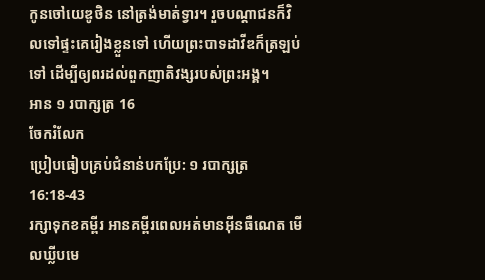កូនចៅយេឌូថិន នៅត្រង់មាត់ទ្វារ។ រួចបណ្ដាជនក៏វិលទៅផ្ទះគេរៀងខ្លួនទៅ ហើយព្រះបាទដាវីឌក៏ត្រឡប់ទៅ ដើម្បីឲ្យពរដល់ពួកញាតិវង្សរបស់ព្រះអង្គ។
អាន ១ របាក្សត្រ 16
ចែករំលែក
ប្រៀបធៀបគ្រប់ជំនាន់បកប្រែ: ១ របាក្សត្រ 16:18-43
រក្សាទុកខគម្ពីរ អានគម្ពីរពេលអត់មានអ៊ីនធឺណេត មើលឃ្លីបមេ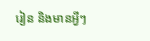រៀន និងមានអ្វីៗ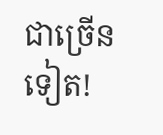ជាច្រើនទៀត!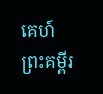គេហ៍
ព្រះគម្ពីរ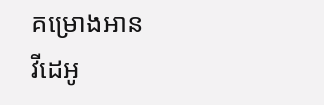គម្រោងអាន
វីដេអូ